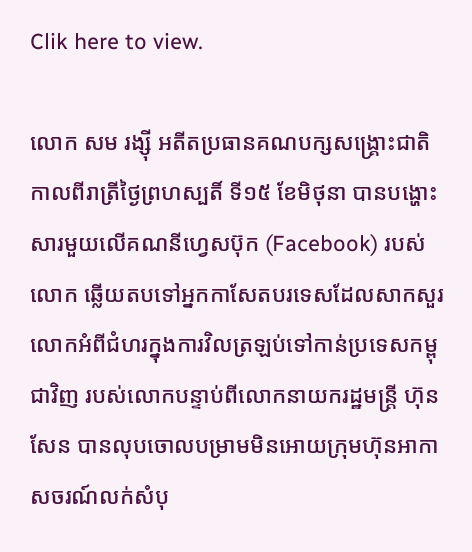Clik here to view.

លោក សម រង្ស៊ី អតីតប្រធានគណបក្សសង្គ្រោះជាតិ កាលពីរាត្រីថ្ងៃព្រហស្បតិ៍ ទី១៥ ខែមិថុនា បានបង្ហោះសារមួយលើគណនីហ្វេសប៊ុក (Facebook) របស់លោក ឆ្លើយតបទៅអ្នកកាសែតបរទេសដែលសាកសួរលោកអំពីជំហរក្នុងការវិលត្រឡប់ទៅកាន់ប្រទេសកម្ពុជាវិញ របស់លោកបន្ទាប់ពីលោកនាយករដ្ឋមន្ត្រី ហ៊ុន សែន បានលុបចោលបម្រាមមិនអោយក្រុមហ៊ុនអាកាសចរណ៍លក់សំបុ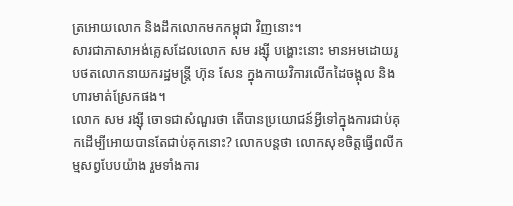ត្រអោយលោក និងដឹកលោកមកកម្ពុជា វិញនោះ។
សារជាភាសាអង់គ្លេសដែលលោក សម រង្ស៊ី បង្ហោះនោះ មានអមដោយរូបថតលោកនាយករដ្ឋមន្ត្រី ហ៊ុន សែន ក្នុងកាយវិការលើកដៃចង្អុល និងហារមាត់ស្រែកផង។
លោក សម រង្ស៊ី ចោទជាសំណួរថា តើបានប្រយោជន៍អ្វីទៅក្នុងការជាប់គុកដើម្បីអោយបានតែជាប់គុកនោះ? លោកបន្តថា លោកសុខចិត្តធ្វើពលីកម្មសព្វបែបយ៉ាង រួមទាំងការ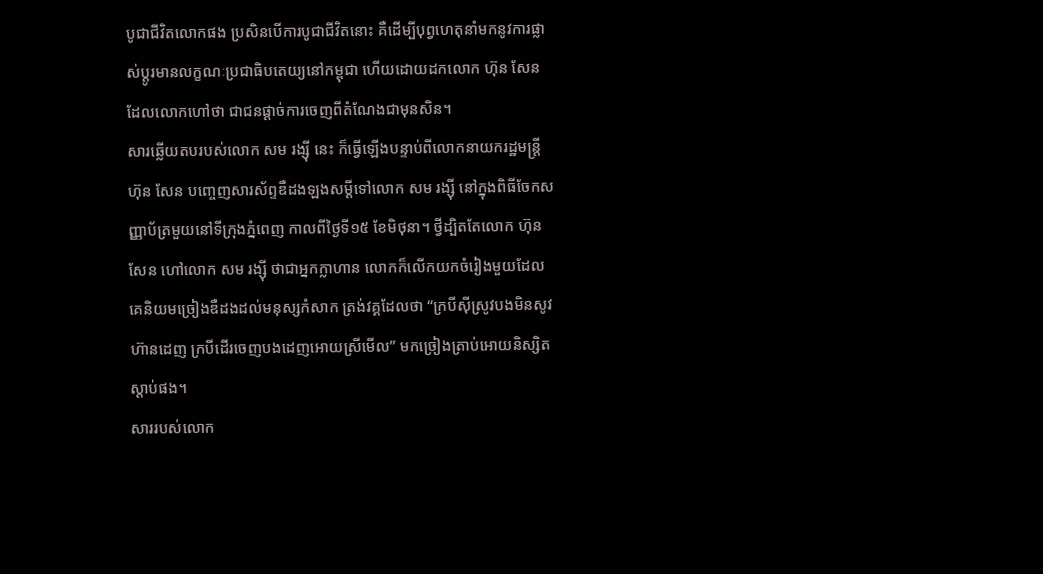បូជាជីវិតលោកផង ប្រសិនបើការបូជាជីវិតនោះ គឺដើម្បីបុព្វហេតុនាំមកនូវការផ្លាស់ប្ដូរមានលក្ខណៈប្រជាធិបតេយ្យនៅកម្ពុជា ហើយដោយដកលោក ហ៊ុន សែន ដែលលោកហៅថា ជាជនផ្ដាច់ការចេញពីតំណែងជាមុនសិន។
សារឆ្លើយតបរបស់លោក សម រង្ស៊ី នេះ ក៏ធ្វើឡើងបន្ទាប់ពីលោកនាយករដ្ឋមន្ត្រី ហ៊ុន សែន បញ្ចេញសារស័ព្ទឌឺដងឡងសម្ដីទៅលោក សម រង្ស៊ី នៅក្នុងពិធីចែកសញ្ញាប័ត្រមួយនៅទីក្រុងភ្នំពេញ កាលពីថ្ងៃទី១៥ ខែមិថុនា។ ថ្វីដ្បិតតែលោក ហ៊ុន សែន ហៅលោក សម រង្ស៊ី ថាជាអ្នកក្លាហាន លោកក៏លើកយកចំរៀងមួយដែលគេនិយមច្រៀងឌឺដងដល់មនុស្សកំសាក ត្រង់វគ្គដែលថា “ក្របីស៊ីស្រូវបងមិនសូវហ៊ានដេញ ក្របីដើរចេញបងដេញអោយស្រីមើល” មកច្រៀងត្រាប់អោយនិស្សិតស្ដាប់ផង។
សាររបស់លោក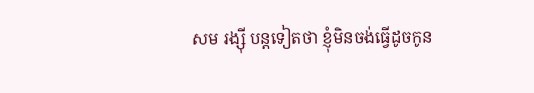សម រង្ស៊ី បន្តទៀតថា ខ្ញុំមិនចង់ធ្វើដូចកូន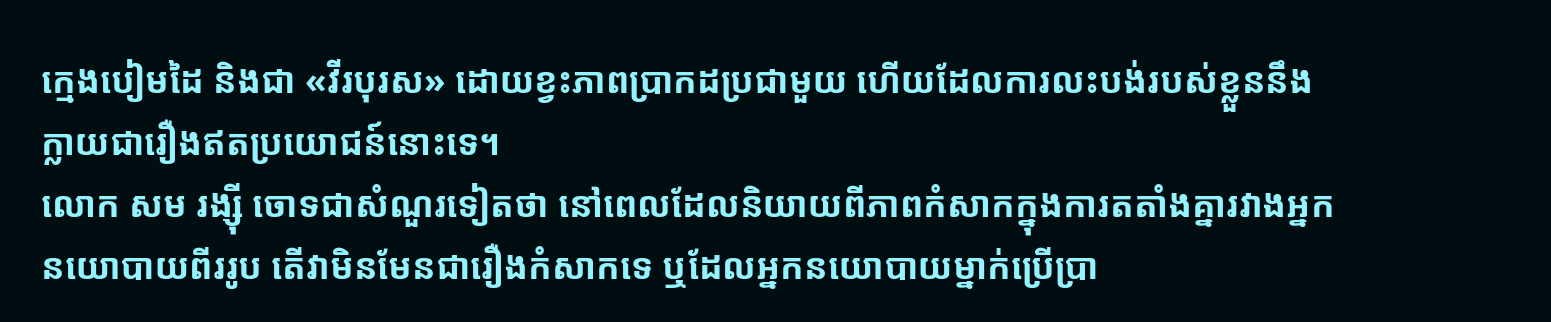ក្មេងបៀមដៃ និងជា «វីរបុរស» ដោយខ្វះភាពប្រាកដប្រជាមួយ ហើយដែលការលះបង់របស់ខ្លួននឹងក្លាយជារឿងឥតប្រយោជន៍នោះទេ។
លោក សម រង្ស៊ី ចោទជាសំណួរទៀតថា នៅពេលដែលនិយាយពីភាពកំសាកក្នុងការតតាំងគ្នារវាងអ្នកនយោបាយពីររូប តើវាមិនមែនជារឿងកំសាកទេ ឬដែលអ្នកនយោបាយម្នាក់ប្រើប្រា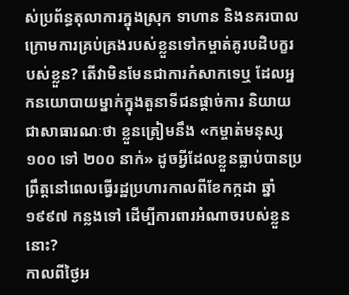ស់ប្រព័ន្ធតុលាការក្នុងស្រុក ទាហាន និងនគរបាលក្រោមការគ្រប់គ្រងរបស់ខ្លួនទៅកម្ចាត់គូរបដិបក្ខរបស់ខ្លួន? តើវាមិនមែនជាការកំសាកទេឬ ដែលអ្នកនយោបាយម្នាក់ក្នុងតួនាទីជនផ្តាច់ការ និយាយជាសាធារណៈថា ខ្លួនត្រៀមនឹង «កម្ចាត់មនុស្ស ១០០ ទៅ ២០០ នាក់» ដូចអ្វីដែលខ្លួនធ្លាប់បានប្រព្រឹត្តនៅពេលធ្វើរដ្ឋប្រហារកាលពីខែកក្កដា ឆ្នាំ១៩៩៧ កន្លងទៅ ដើម្បីការពារអំណាចរបស់ខ្លួននោះ?
កាលពីថ្ងៃអ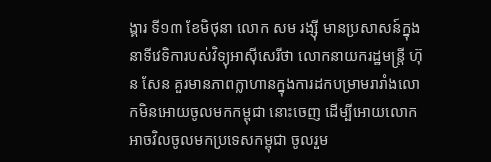ង្គារ ទី១៣ ខែមិថុនា លោក សម រង្ស៊ី មានប្រសាសន៍ក្នុងនាទីវេទិការបស់វិទ្យុអាស៊ីសេរីថា លោកនាយករដ្ឋមន្ត្រី ហ៊ុន សែន គួរមានភាពក្លាហានក្នុងការដកបម្រាមរារាំងលោកមិនអោយចូលមកកម្ពុជា នោះចេញ ដើម្បីអោយលោកអាចវិលចូលមកប្រទេសកម្ពុជា ចូលរួម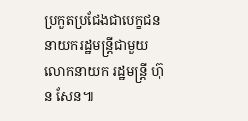ប្រកួតប្រជែងជាបេក្ខជននាយករដ្ឋមន្ត្រីជាមួយលោកនាយក រដ្ឋមន្ត្រី ហ៊ុន សែន៕